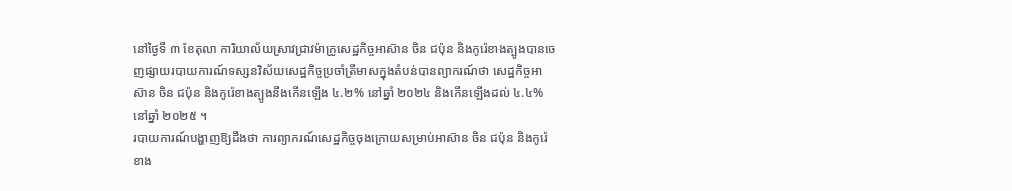នៅថ្ងៃទី ៣ ខែតុលា ការិយាល័យស្រាវជ្រាវម៉ាក្រូសេដ្ឋកិច្ចអាស៊ាន ចិន ជប៉ុន និងកូរ៉េខាងត្បូងបានចេញផ្សាយរបាយការណ៍ទស្សនវិស័យសេដ្ឋកិច្ចប្រចាំត្រីមាសក្នុងតំបន់បានព្យាករណ៍ថា សេដ្ឋកិច្ចអាស៊ាន ចិន ជប៉ុន និងកូរ៉េខាងត្បូងនឹងកើនឡើង ៤.២% នៅឆ្នាំ ២០២៤ និងកើនឡើងដល់ ៤.៤% នៅឆ្នាំ ២០២៥ ។
របាយការណ៍បង្ហាញឱ្យដឹងថា ការព្យាករណ៍សេដ្ឋកិច្ចចុងក្រោយសម្រាប់អាស៊ាន ចិន ជប៉ុន និងកូរ៉េខាង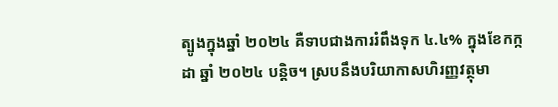ត្បូងក្នុងឆ្នាំ ២០២៤ គឺទាបជាងការរំពឹងទុក ៤.៤% ក្នុងខែកក្កដា ឆ្នាំ ២០២៤ បន្តិច។ ស្របនឹងបរិយាកាសហិរញ្ញវត្ថុមា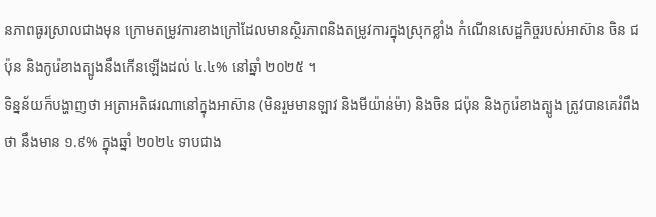នភាពធូរស្រាលជាងមុន ក្រោមតម្រូវការខាងក្រៅដែលមានស្ថិរភាពនិងតម្រូវការក្នុងស្រុកខ្លាំង កំណើនសេដ្ឋកិច្ចរបស់អាស៊ាន ចិន ជប៉ុន និងកូរ៉េខាងត្បូងនឹងកើនឡើងដល់ ៤.៤% នៅឆ្នាំ ២០២៥ ។
ទិន្នន័យក៏បង្ហាញថា អត្រាអតិផរណានៅក្នុងអាស៊ាន (មិនរួមមានឡាវ និងមីយ៉ាន់ម៉ា) និងចិន ជប៉ុន និងកូរ៉េខាងត្បូង ត្រូវបានគេរំពឹងថា នឹងមាន ១.៩% ក្នុងឆ្នាំ ២០២៤ ទាបជាង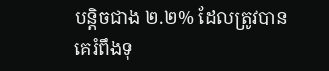បន្តិចជាង ២.២% ដែលត្រូវបានគេរំពឹងទុ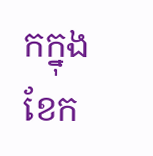កក្នុងខែក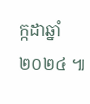ក្កដាឆ្នាំ ២០២៤ ៕